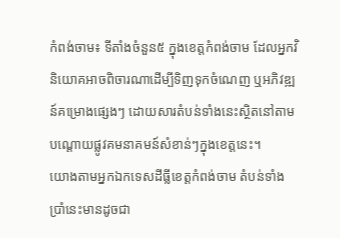កំពង់ចាម៖ ទីតាំងចំនួន៥ ក្នុងខេត្តកំពង់ចាម ដែលអ្នកវិនិយោគអាចពិចារណាដើម្បីទិញទុកចំណេញ ឬអភិវឌ្ឍន៍គម្រោងផ្សេងៗ ដោយសារតំបន់ទាំងនេះស្ថិតនៅតាមបណ្តោយផ្លូវគមនាគមន៍សំខាន់ៗក្នុងខេត្តនេះ។
យោងតាមអ្នកឯកទេសដីធ្លីខេត្តកំពង់ចាម តំបន់ទាំងប្រាំនេះមានដូចជា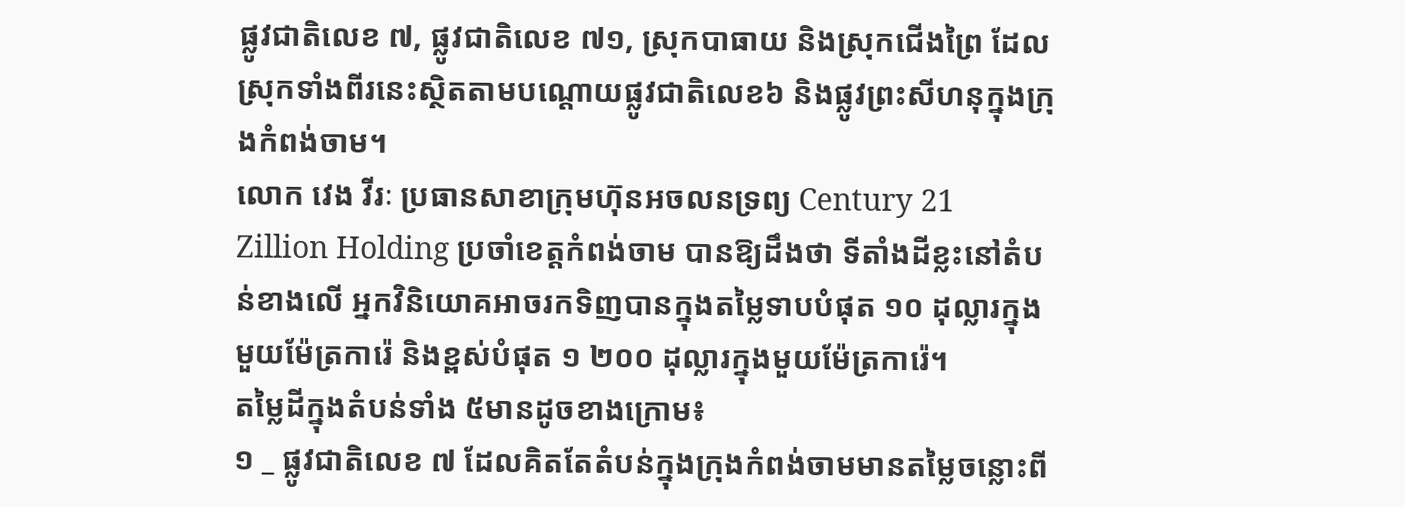ផ្លូវជាតិលេខ ៧, ផ្លូវជាតិលេខ ៧១, ស្រុកបាធាយ និងស្រុកជើងព្រៃ ដែលស្រុកទាំងពីរនេះស្ថិតតាមបណ្តោយផ្លូវជាតិលេខ៦ និងផ្លូវព្រះសីហនុក្នុងក្រុងកំពង់ចាម។
លោក វេង វីរៈ ប្រធានសាខាក្រុមហ៊ុនអចលនទ្រព្យ Century 21 Zillion Holding ប្រចាំខេត្តកំពង់ចាម បានឱ្យដឹងថា ទីតាំងដីខ្លះនៅតំបន់ខាងលើ អ្នកវិនិយោគអាចរកទិញបានក្នុងតម្លៃទាបបំផុត ១០ ដុល្លារក្នុងមួយម៉ែត្រការ៉េ និងខ្ពស់បំផុត ១ ២០០ ដុល្លារក្នុងមួយម៉ែត្រការ៉េ។
តម្លៃដីក្នុងតំបន់ទាំង ៥មានដូចខាងក្រោម៖
១ _ ផ្លូវជាតិលេខ ៧ ដែលគិតតែតំបន់ក្នុងក្រុងកំពង់ចាមមានតម្លៃចន្លោះពី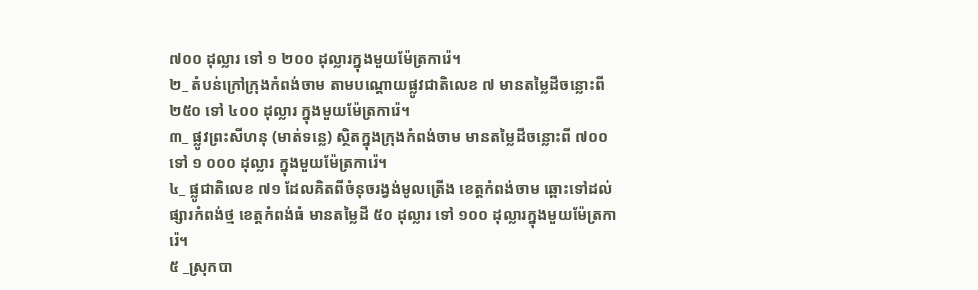៧០០ ដុល្លារ ទៅ ១ ២០០ ដុល្លារក្នុងមួយម៉ែត្រការ៉េ។
២_ តំបន់ក្រៅក្រុងកំពង់ចាម តាមបណ្តោយផ្លូវជាតិលេខ ៧ មានតម្លៃដីចន្លោះពី ២៥០ ទៅ ៤០០ ដុល្លារ ក្នុងមួយម៉ែត្រការ៉េ។
៣_ ផ្លូវព្រះសីហនុ (មាត់ទន្លេ) ស្ថិតក្នុងក្រុងកំពង់ចាម មានតម្លៃដីចន្លោះពី ៧០០ ទៅ ១ ០០០ ដុល្លារ ក្នុងមួយម៉ែត្រការ៉េ។
៤_ ផ្លូជាតិលេខ ៧១ ដែលគិតពីចំនុចរង្វង់មូលត្រើង ខេត្តកំពង់ចាម ឆ្ពោះទៅដល់ផ្សារកំពង់ថ្ម ខេត្តកំពង់ធំ មានតម្លៃដី ៥០ ដុល្លារ ទៅ ១០០ ដុល្លារក្នុងមួយម៉ែត្រការ៉េ។
៥ _ស្រុកបា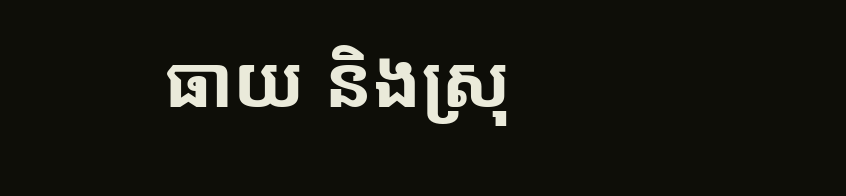ធាយ និងស្រុ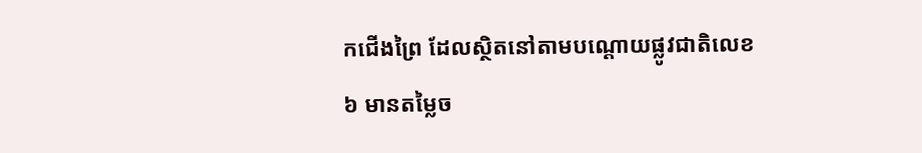កជើងព្រៃ ដែលស្ថិតនៅតាមបណ្តោយផ្លូវជាតិលេខ ៦ មានតម្លៃច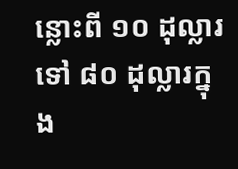ន្លោះពី ១០ ដុល្លារ ទៅ ៨០ ដុល្លារក្នុង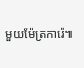មួយម៉ែត្រការ៉េ៕